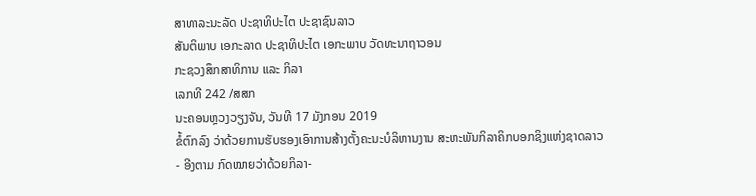ສາທາລະນະລັດ ປະຊາທິປະໄຕ ປະຊາຊົນລາວ
ສັນຕິພາບ ເອກະລາດ ປະຊາທິປະໄຕ ເອກະພາບ ວັດທະນາຖາວອນ
ກະຊວງສຶກສາທິການ ແລະ ກິລາ
ເລກທີ 242 /ສສກ
ນະຄອນຫຼວງວຽງຈັນ, ວັນທີ 17 ມັງກອນ 2019
ຂໍ້ຕົກລົງ ວ່າດ້ວຍການຮັບຮອງເອົາການສ້າງຕັ້ງຄະນະບໍລິຫານງານ ສະຫະພັນກິລາຄິກບອກຊິງແຫ່ງຊາດລາວ
- ອີງຕາມ ກົດໝາຍວ່າດ້ວຍກິລາ-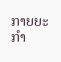ກາຍຍະກຳ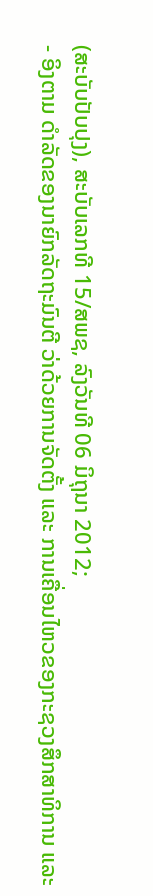(ສະບັບປັບປຸງ), ສະບັບເລກທີ 15/ສພຊ, ລົງວັນທີ 06 ມິຖຸນາ 2012;
- ອິງຕາມ ດຳລັດຂອງນາຍົກລັດຖະມົນຕີ ວ່າດ້ວຍການຈັດຕັ້ງ ແລະ ການເຄື່ອນໄຫວຂອງກະຊວງສຶກສາທິການ ແລະ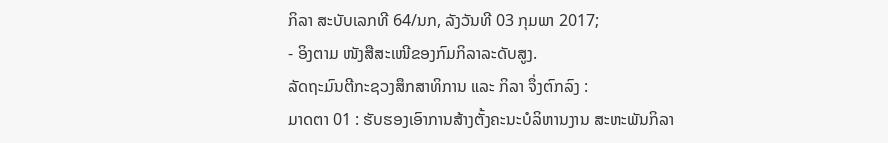ກິລາ ສະບັບເລກທີ 64/ນກ, ລັງວັນທີ 03 ກຸມພາ 2017;
- ອິງຕາມ ໜັງສືສະເໜີຂອງກົມກິລາລະດັບສູງ.
ລັດຖະມົນຕີກະຊວງສຶກສາທິການ ແລະ ກິລາ ຈຶ່ງຕົກລົງ :
ມາດຕາ 01 : ຮັບຮອງເອົາການສ້າງຕັ້ງຄະນະບໍລິຫານງານ ສະຫະພັນກິລາ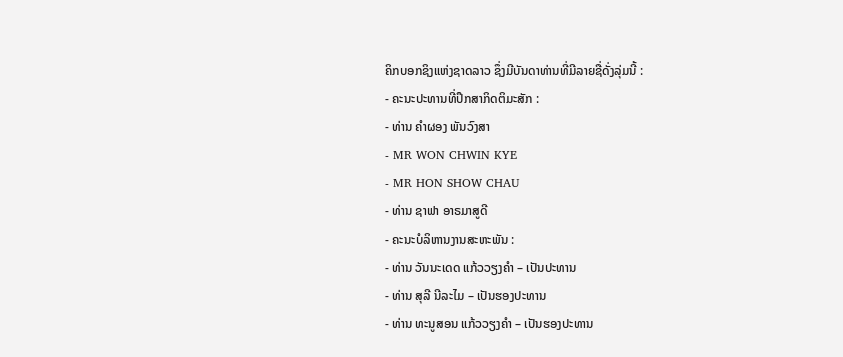ຄິກບອກຊິງແຫ່ງຊາດລາວ ຊຶ່ງມີບັນດາທ່ານທີ່ມີລາຍຊື່ດັ່ງລຸ່ມນີ້ :
- ຄະນະປະທານທີ່ປຶກສາກິດຕິມະສັກ :
- ທ່ານ ຄຳຜອງ ພັນວົງສາ
- MR WON CHWIN KYE
- MR HON SHOW CHAU
- ທ່ານ ຊາຟາ ອາຣມາສູດີ
- ຄະນະບໍລິຫານງານສະຫະພັນ :
- ທ່ານ ວັນນະເດດ ແກ້ວວຽງຄຳ – ເປັນປະທານ
- ທ່ານ ສຸລີ ນີລະໄມ – ເປັນຮອງປະທານ
- ທ່ານ ທະນູສອນ ແກ້ວວຽງຄຳ – ເປັນຮອງປະທານ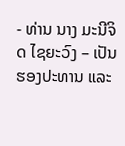- ທ່ານ ນາງ ມະນີຈິດ ໄຊຍະວົງ – ເປັນຮອງປະທານ ແລະ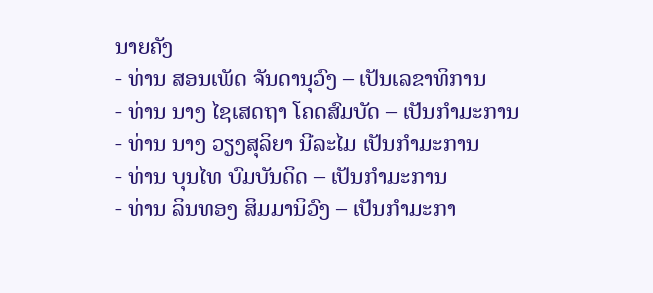ນາຍຄັງ
- ທ່ານ ສອນເພັດ ຈັນດານຸວົງ – ເປັນເລຂາທິການ
- ທ່ານ ນາງ ໄຊເສດຖາ ໂຄດສົມບັດ – ເປັນກຳມະການ
- ທ່ານ ນາງ ວຽງສຸລິຍາ ນີລະໄມ ເປັນກຳມະການ
- ທ່ານ ບຸນໄທ ບົມບັນດິດ – ເປັນກຳມະການ
- ທ່ານ ລິນທອງ ສິມມານິວົງ – ເປັນກຳມະກາ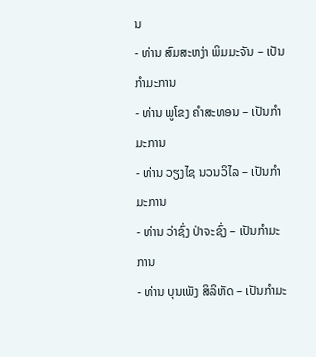ນ
- ທ່ານ ສົມສະຫງ່າ ພິມມະຈັນ – ເປັນກຳມະການ
- ທ່ານ ພູໂຂງ ຄຳສະທອນ – ເປັນກຳມະການ
- ທ່ານ ວຽງໄຊ ນວນວິໄລ – ເປັນກຳມະການ
- ທ່ານ ວ່າຊົ່ງ ປ່າຈະຊົ່ງ – ເປັນກຳມະການ
- ທ່ານ ບຸນເພັງ ສິລິຫັດ – ເປັນກຳມະ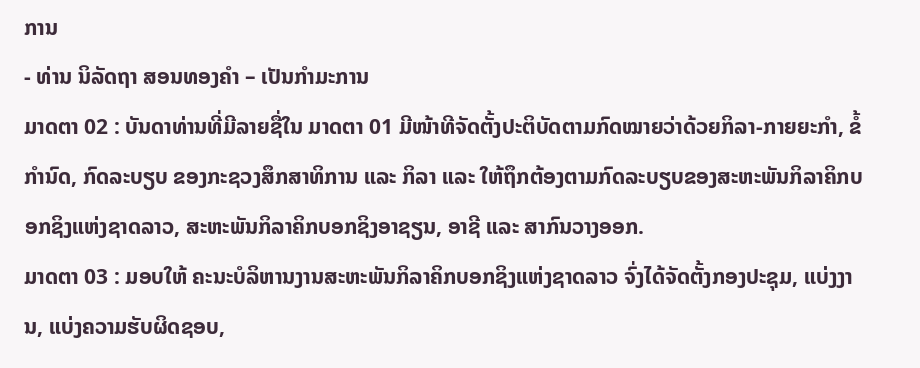ການ
- ທ່ານ ນິລັດຖາ ສອນທອງຄຳ – ເປັນກຳມະການ
ມາດຕາ 02 : ບັນດາທ່ານທີ່ມີລາຍຊື່ໃນ ມາດຕາ 01 ມີໜ້າທີຈັດຕັ້ງປະຕິບັດຕາມກົດໝາຍວ່າດ້ວຍກິລາ-ກາຍຍະກຳ, ຂໍ້ກຳນົດ, ກົດລະບຽບ ຂອງກະຊວງສຶກສາທິການ ແລະ ກິລາ ແລະ ໃຫ້ຖຶກຕ້ອງຕາມກົດລະບຽບຂອງສະຫະພັນກິລາຄິກບອກຊິງແຫ່ງຊາດລາວ, ສະຫະພັນກິລາຄິກບອກຊິງອາຊຽນ, ອາຊີ ແລະ ສາກົນວາງອອກ.
ມາດຕາ 03 : ມອບໃຫ້ ຄະນະບໍລິຫານງານສະຫະພັນກິລາຄິກບອກຊິງແຫ່ງຊາດລາວ ຈົ່ງໄດ້ຈັດຕັ້ງກອງປະຊຸມ, ແບ່ງງານ, ແບ່ງຄວາມຮັບຜິດຊອບ,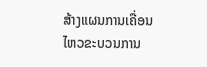ສ້າງແຜນການເຄື່ອນໄຫວຂະບວນການ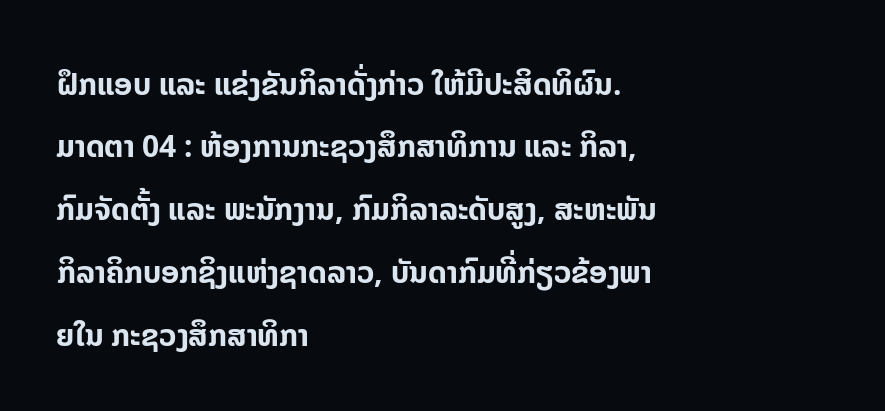ຝຶກແອບ ແລະ ແຂ່ງຂັນກິລາດັ່ງກ່າວ ໃຫ້ມີປະສິດທິຜົນ.
ມາດຕາ 04 : ຫ້ອງການກະຊວງສຶກສາທິການ ແລະ ກິລາ, ກົມຈັດຕັ້ງ ແລະ ພະນັກງານ, ກົມກິລາລະດັບສູງ, ສະຫະພັນກິລາຄິກບອກຊິງແຫ່ງຊາດລາວ, ບັນດາກົມທີ່ກ່ຽວຂ້ອງພາຍໃນ ກະຊວງສຶກສາທິກາ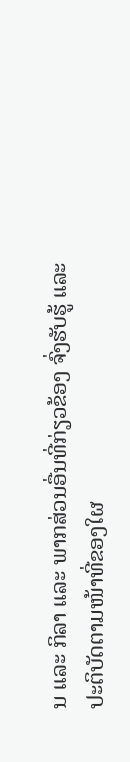ນ ແລະ ກິລາ ແລະ ພາກສ່ວນອື່ນທີ່ກ່ຽວຂ້ອງ ຈົ່ງຮັບຮູ້ ແລະ ປະຕິບັດຕາມໜ້າທີ່ຂອງໃຜ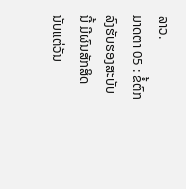ລາວ.
ມາດຕາ 05 : ຂໍ້ຕົກລົງຮັບຮອງສະບັບນີ້ ມີຜົນສັກສິດນັບແຕ່ວັນ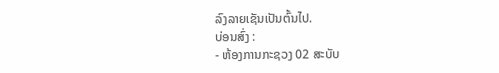ລົງລາຍເຊັນເປັນຕົ້ນໄປ.
ບ່ອນສົ່ງ :
- ຫ້ອງການກະຊວງ 02 ສະບັບ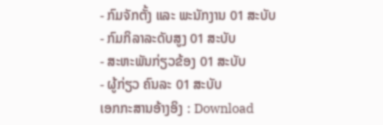- ກົມຈັກຕັ້ງ ແລະ ພະນັກງານ 01 ສະບັບ
- ກົມກິລາລະດັບສູງ 01 ສະບັບ
- ສະຫະພັນກ່ຽວຂ້ອງ 01 ສະບັບ
- ຜູ້ກ່ຽວ ຄົນລະ 01 ສະບັບ
ເອກກະສານອ້າງອິງ : Download